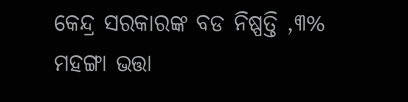କେନ୍ଦ୍ର ସରକାରଙ୍କ ବଡ ନିଷ୍ପତ୍ତି ,୩% ମହଙ୍ଗା ଭତ୍ତା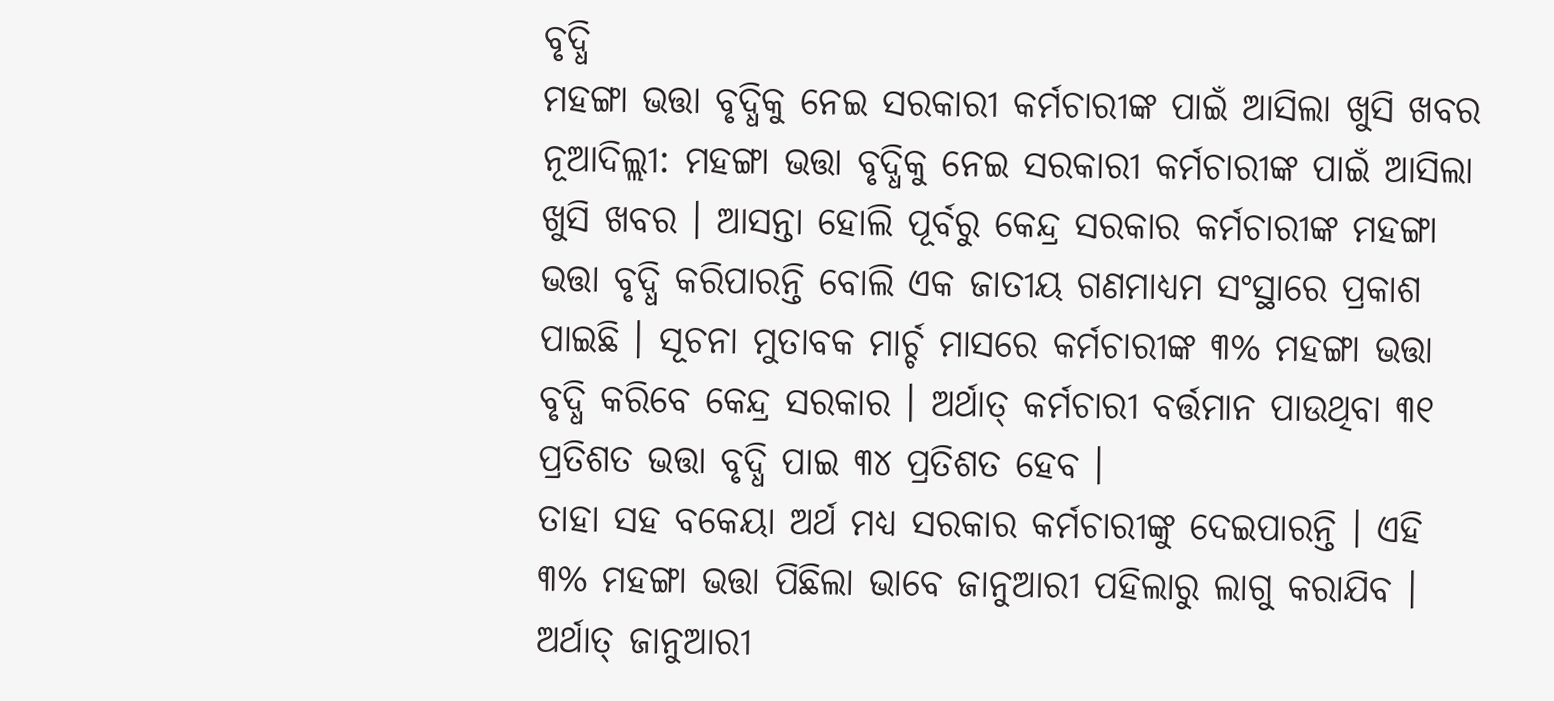ବୃଦ୍ଧି
ମହଙ୍ଗା ଭତ୍ତା ବୃଦ୍ଧିକୁ ନେଇ ସରକାରୀ କର୍ମଚାରୀଙ୍କ ପାଇଁ ଆସିଲା ଖୁସି ଖବର
ନୂଆଦିଲ୍ଲୀ: ମହଙ୍ଗା ଭତ୍ତା ବୃଦ୍ଧିକୁ ନେଇ ସରକାରୀ କର୍ମଚାରୀଙ୍କ ପାଇଁ ଆସିଲା ଖୁସି ଖବର । ଆସନ୍ତା ହୋଲି ପୂର୍ବରୁ କେନ୍ଦ୍ର ସରକାର କର୍ମଚାରୀଙ୍କ ମହଙ୍ଗା ଭତ୍ତା ବୃଦ୍ଧି କରିପାରନ୍ତି ବୋଲି ଏକ ଜାତୀୟ ଗଣମାଧ୍ୟମ ସଂସ୍ଥାରେ ପ୍ରକାଶ ପାଇଛି । ସୂଚନା ମୁତାବକ ମାର୍ଚ୍ଚ ମାସରେ କର୍ମଚାରୀଙ୍କ ୩% ମହଙ୍ଗା ଭତ୍ତା ବୃଦ୍ଧି କରିବେ କେନ୍ଦ୍ର ସରକାର । ଅର୍ଥାତ୍ କର୍ମଚାରୀ ବର୍ତ୍ତମାନ ପାଉଥିବା ୩୧ ପ୍ରତିଶତ ଭତ୍ତା ବୃଦ୍ଧି ପାଇ ୩୪ ପ୍ରତିଶତ ହେବ ।
ତାହା ସହ ବକେୟା ଅର୍ଥ ମଧ୍ୟ ସରକାର କର୍ମଚାରୀଙ୍କୁ ଦେଇପାରନ୍ତି । ଏହି ୩% ମହଙ୍ଗା ଭତ୍ତା ପିଛିଲା ଭାବେ ଜାନୁଆରୀ ପହିଲାରୁ ଲାଗୁ କରାଯିବ । ଅର୍ଥାତ୍ ଜାନୁଆରୀ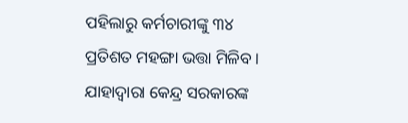ପହିଲାରୁ କର୍ମଚାରୀଙ୍କୁ ୩୪ ପ୍ରତିଶତ ମହଙ୍ଗା ଭତ୍ତା ମିଳିବ । ଯାହାଦ୍ୱାରା କେନ୍ଦ୍ର ସରକାରଙ୍କ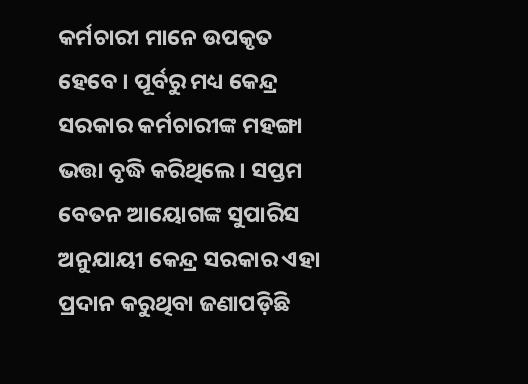କର୍ମଚାରୀ ମାନେ ଉପକୃତ ହେବେ । ପୂର୍ବରୁ ମଧ୍ୟ କେନ୍ଦ୍ର ସରକାର କର୍ମଚାରୀଙ୍କ ମହଙ୍ଗା ଭତ୍ତା ବୃଦ୍ଧି କରିଥିଲେ । ସପ୍ତମ ବେତନ ଆୟୋଗଙ୍କ ସୁପାରିସ ଅନୁଯାୟୀ କେନ୍ଦ୍ର ସରକାର ଏହା ପ୍ରଦାନ କରୁଥିବା ଜଣାପଡ଼ିଛି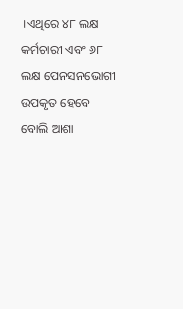।ଏଥିରେ ୪୮ ଲକ୍ଷ କର୍ମଚାରୀ ଏବଂ ୬୮ ଲକ୍ଷ ପେନସନଭୋଗୀ ଉପକୃତ ହେବେ ବୋଲି ଆଶା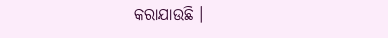କରାଯାଉଛି ।